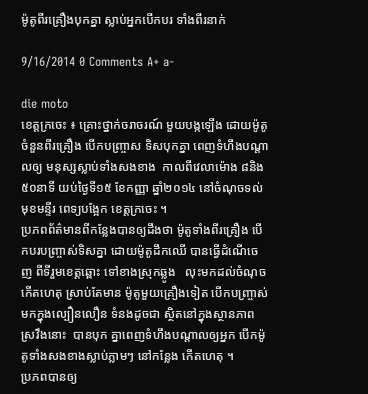ម៉ូតូពីរគ្រឿងបុកគ្នា ស្លាប់អ្នកបើកបរ ទាំងពីរនាក់

9/16/2014 0 Comments A+ a-

die moto
ខេត្តក្រចេះ ៖ គ្រោះថ្នាក់ចរាចរណ៍ មួយបង្កឡើង ដោយម៉ូតូ ចំនួនពីរគ្រឿង បើកបញ្ច្រាស ទិសបុកគ្នា ពេញទំហឹងបណ្តាលឲ្យ មនុស្សស្លាប់ទាំងសងខាង  កាលពីវេលាម៉ោង ៨និង៥០នាទី យប់ថ្ងៃទី១៥ ខែកញ្ញា ឆ្នាំ២០១៤ នៅចំណុចទល់មុខមន្ទីរ ពេទ្យបង្អែក ខេត្តក្រចេះ ។
ប្រភពព័ត៌មានពីកន្លែងបានឲ្យដឹងថា ម៉ូតូទាំងពីរគ្រឿង បើកបរបញ្ច្រាស់ទិសគ្នា ដោយម៉ូតូដឹកឈើ បានធ្វើដំណើចេញ ពីទីរួមខេត្តឆ្ពោះ ទៅខាងស្រុកឆ្លូង   លុះមកដល់ចំណុច កើតហេតុ ស្រាប់តែមាន ម៉ូតូមួយគ្រឿងទៀត បើកបញ្ច្រាស់មកក្នុងល្បឿនលឿន ទំនងដូចជា ស្ថិតនៅក្នុងស្ថានភាពស្រវឹងនោះ  បានបុក គ្នាពេញទំហឹងបណ្តាលឲ្យអ្នក បើកម៉ូតូទាំងសងខាងស្លាប់ភ្លាមៗ នៅកន្លែង កើតហេតុ ។
ប្រភពបានឲ្យ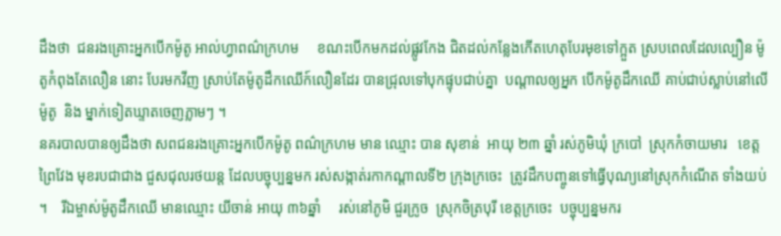ដឹងថា  ជនរងគ្រោះអ្នកបើកម៉ូតូ អាល់ហ្វាពណ៌ក្រហម     ខណះបើកមកដល់ផ្លូវកែង ជិតដល់កន្លែងកើតហេតុបែរមុខទៅក្អួត ស្របពេលដែលល្បឿន ម៉ូតូកំពុងតែលឿន នោះ បែរមកវីញ ស្រាប់តែម៉ូតូដឹកឈើក៍លឿនដែរ បានជ្រុលទៅបុកផ្ទុបជាប់គ្នា  បណ្តាលឲ្យអ្នក បើកម៉ូតូដឹកឈើ គាប់ជាប់ស្លាប់នៅលើម៉ូតូ  និង ម្នាក់ទៀតឃ្ទាតចេញភ្លាមៗ ។
នគរបាលបានឲ្យដឹងថា សពជនរងគ្រោះអ្នកបើកម៉ូតូ ពណ៌ក្រហម មាន ឈ្មោះ បាន សុខាន់  អាយុ ២៣ ឆ្នាំ រស់ភូមិឃុំ ក្របៅ  ស្រុកកំចាយមារ   ខេត្ត ព្រៃវែង មុខរបជាជាង ជួសជុលរថយន្ត ដែលបច្ចុប្បន្នមក រស់សង្កាត់រកាកណ្តាលទី២ ក្រុងក្រចេះ  ត្រូវដឹកបញ្ចូនទៅធ្វើបុណ្យនៅស្រុកកំណើត ទាំងយប់ ។    រីឯម្ចាស់ម៉ូតូដឹកឈើ មានឈ្មោះ យីចាន់ អាយុ ៣៦ឆ្នាំ     រស់នៅភូមិ ជួរក្រូច  ស្រុកចិត្របុរី ខេត្តក្រចេះ  បច្ចុប្បន្នមករ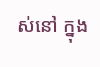ស់នៅ ក្នុង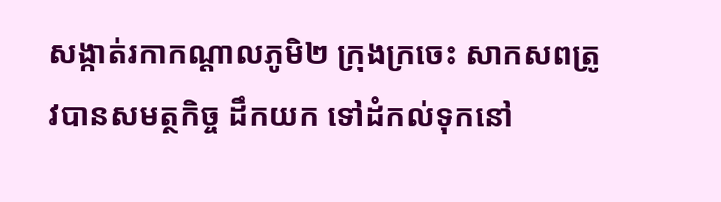សង្កាត់រកាកណ្តាលភូមិ២ ក្រុងក្រចេះ សាកសពត្រូវបានសមត្ថកិច្ច ដឹកយក ទៅដំកល់ទុកនៅ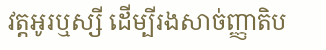វត្តអូរឬស្សី ដើម្បីរងសាច់ញ្ញាតិប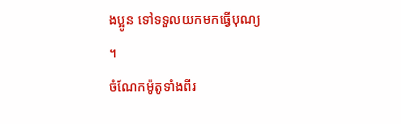ងប្អូន ទៅទទួលយកមកធ្វើបុណ្យ ។
ចំណែកម៉ូតូទាំងពីរ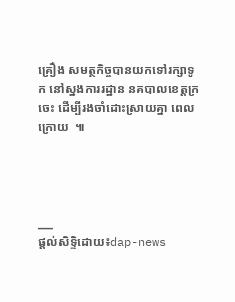គ្រឿង សមត្ថកិច្ចបានយកទៅរក្សាទូក នៅស្នងការរដ្ឋាន នគបាលខេត្តក្រចេះ ដើម្បីរងចាំដោះស្រាយគ្នា ពេលក្រោយ  ៕




___
ផ្តល់សិទ្ទិដោយ៖dap-news